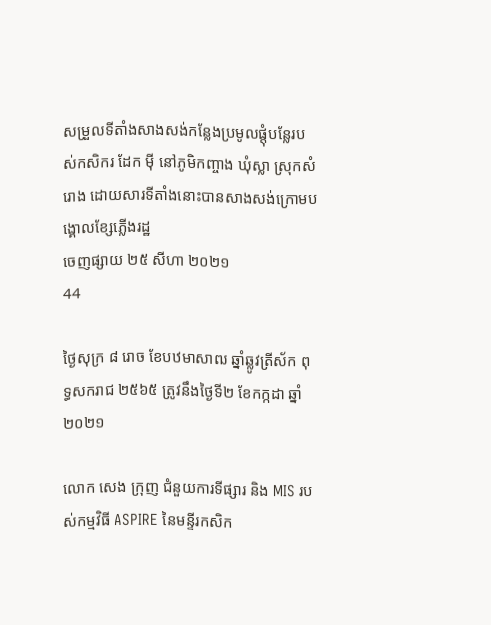សម្រួលទីតាំងសាងសង់កន្លែងប្រមូលផ្តុំបន្លែរបស់កសិករ ដែក ម៉ី នៅភូមិកញ្ចាង ឃុំស្លា ស្រុកសំរោង ដោយសារទីតាំងនោះបានសាងសង់ក្រោមបង្គោលខ្សែភ្លើងរដ្ឋ
ចេញផ្សាយ ២៥ សីហា ២០២១
44

ថ្ងៃសុក្រ ៨ រោច ខែបឋមាសាឍ ឆ្នាំឆ្លូវត្រីស័ក ពុទ្ធសករាជ ២៥៦៥ ត្រូវនឹងថ្ងៃទី២ ខែកក្កដា ឆ្នាំ២០២១

លោក សេង ក្រុញ ជំនួយការទីផ្សារ និង MIS របស់កម្មវិធី ASPIRE នៃមន្ទីរកសិក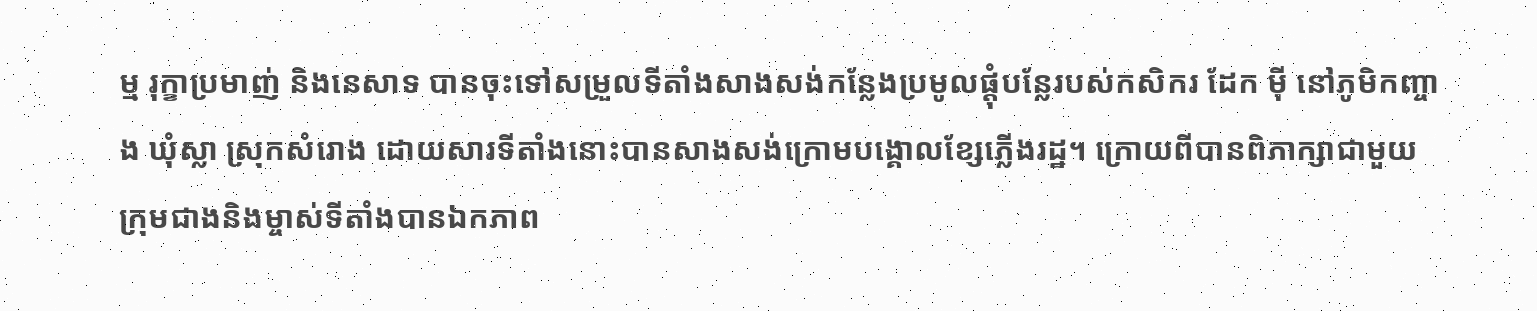ម្ម រុក្ខាប្រមាញ់ និងនេសាទ បានចុះទៅសម្រួលទីតាំងសាងសង់កន្លែងប្រមូលផ្តុំបន្លែរបស់កសិករ ដែក ម៉ី នៅភូមិកញ្ចាង ឃុំស្លា ស្រុកសំរោង ដោយសារទីតាំងនោះបានសាងសង់ក្រោមបង្គោលខ្សែភ្លើងរដ្ឋ។ ក្រោយពីបានពិភាក្សាជាមួយក្រុមជាងនិងម្ចាស់ទីតាំងបានឯកភាព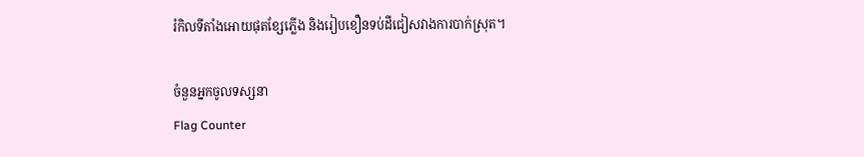រំកិលទីតាំងអោយផុតខ្សែភ្លើង និងរៀបខឿនទប់ដីជៀសវាងការបាក់ស្រុត។

ចំនួនអ្នកចូលទស្សនា
Flag Counter